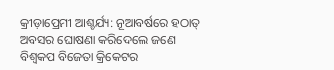କ୍ରୀଡ଼ାପ୍ରେମୀ ଆଶ୍ଚର୍ଯ୍ୟ: ନୂଆବର୍ଷରେ ହଠାତ୍ ଅବସର ଘୋଷଣା କରିଦେଲେ ଜଣେ ବିଶ୍ୱକପ ବିଜେତା କ୍ରିକେଟର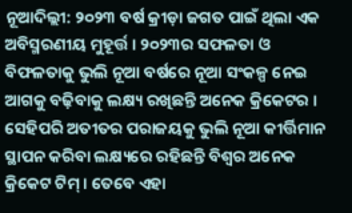ନୂଆଦିଲ୍ଲୀ: ୨୦୨୩ ବର୍ଷ କ୍ରୀଡ଼ା ଜଗତ ପାଇଁ ଥିଲା ଏକ ଅବିସ୍ମରଣୀୟ ମୁହୂର୍ତ୍ତ । ୨୦୨୩ର ସଫଳତା ଓ ବିଫଳତାକୁ ଭୁଲି ନୂଆ ବର୍ଷରେ ନୂଆ ସଂକଳ୍ପ ନେଇ ଆଗକୁ ବଢ଼ିବାକୁ ଲକ୍ଷ୍ୟ ରଖିଛନ୍ତି ଅନେକ କ୍ରିକେଟର । ସେହିପରି ଅତୀତର ପରାଜୟକୁ ଭୁଲି ନୂଆ କୀର୍ତ୍ତିମାନ ସ୍ଥାପନ କରିବା ଲକ୍ଷ୍ୟରେ ରହିଛନ୍ତି ବିଶ୍ୱର ଅନେକ କ୍ରିକେଟ ଟିମ୍ । ତେବେ ଏହା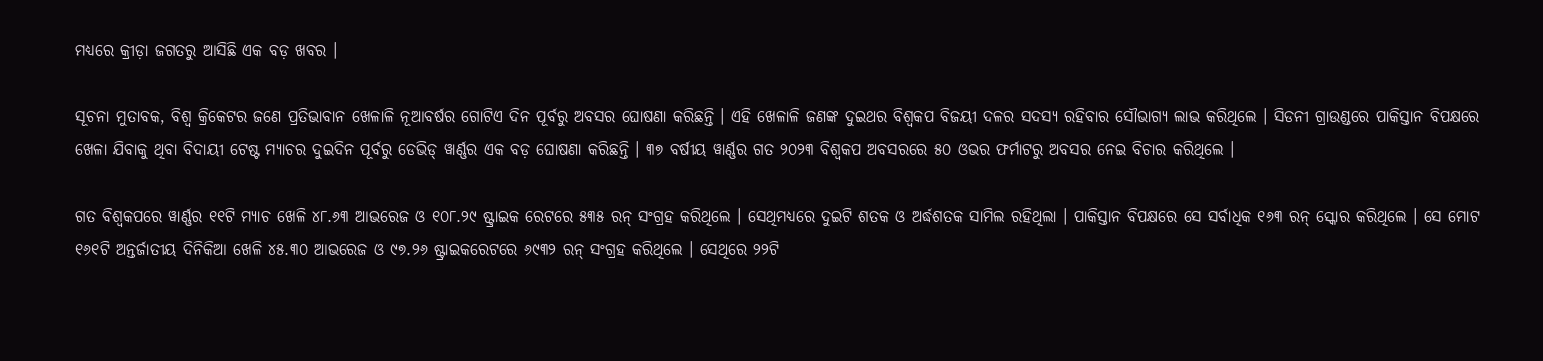ମଧ୍ୟରେ କ୍ରୀଡ଼ା ଜଗତରୁ ଆସିଛି ଏକ ବଡ଼ ଖବର ।

ସୂଚନା ମୁତାବକ, ବିଶ୍ୱ କ୍ରିକେଟର ଜଣେ ପ୍ରତିଭାବାନ ଖେଳାଳି ନୂଆବର୍ଷର ଗୋଟିଏ ଦିନ ପୂର୍ବରୁ ଅବସର ଘୋଷଣା କରିଛନ୍ତି । ଏହି ଖେଳାଳି ଜଣଙ୍କ ଦୁଇଥର ବିଶ୍ୱକପ ବିଜୟୀ ଦଳର ସଦସ୍ୟ ରହିବାର ସୌଭାଗ୍ୟ ଲାଭ କରିଥିଲେ । ସିଡନୀ ଗ୍ରାଉଣ୍ଡରେ ପାକିସ୍ତାନ ବିପକ୍ଷରେ ଖେଳା ଯିବାକୁ ଥିବା ବିଦାୟୀ ଟେଷ୍ଟ ମ୍ୟାଚର ଦୁଇଦିନ ପୂର୍ବରୁ ଡେଭିଡ୍ ୱାର୍ଣ୍ଣର ଏକ ବଡ଼ ଘୋଷଣା କରିଛନ୍ତି । ୩୭ ବର୍ଷୀୟ ୱାର୍ଣ୍ଣର ଗତ ୨୦୨୩ ବିଶ୍ୱକପ ଅବସରରେ ୫୦ ଓଭର ଫର୍ମାଟରୁ ଅବସର ନେଇ ବିଚାର କରିଥିଲେ ।

ଗତ ବିଶ୍ୱକପରେ ୱାର୍ଣ୍ଣର ୧୧ଟି ମ୍ୟାଚ ଖେଳି ୪୮.୬୩ ଆଭରେଜ ଓ ୧୦୮.୨୯ ଷ୍ଟ୍ରାଇକ ରେଟରେ ୫୩୫ ରନ୍ ସଂଗ୍ରହ କରିଥିଲେ । ସେଥିମଧ୍ୟରେ ଦୁଇଟି ଶତକ ଓ ଅର୍ଦ୍ଧଶତକ ସାମିଲ ରହିଥିଲା । ପାକିସ୍ତାନ ବିପକ୍ଷରେ ସେ ସର୍ବାଧିକ ୧୬୩ ରନ୍ ସ୍କୋର କରିଥିଲେ । ସେ ମୋଟ ୧୬୧ଟି ଅନ୍ତର୍ଜାତୀୟ ଦିନିକିଆ ଖେଳି ୪୫.୩୦ ଆଭରେଜ ଓ ୯୭.୨୬ ଷ୍ଟ୍ରାଇକରେଟରେ ୬୯୩୨ ରନ୍ ସଂଗ୍ରହ କରିଥିଲେ । ସେଥିରେ ୨୨ଟି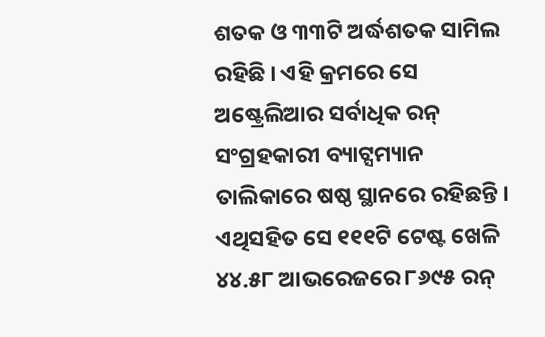ଶତକ ଓ ୩୩ଟି ଅର୍ଦ୍ଧଶତକ ସାମିଲ ରହିଛି । ଏହି କ୍ରମରେ ସେ ଅଷ୍ଟ୍ରେଲିଆର ସର୍ବାଧିକ ରନ୍ ସଂଗ୍ରହକାରୀ ବ୍ୟାଟ୍ସମ୍ୟାନ ତାଲିକାରେ ଷଷ୍ଠ ସ୍ଥାନରେ ରହିଛନ୍ତି । ଏଥିସହିତ ସେ ୧୧୧ଟି ଟେଷ୍ଟ ଖେଳି ୪୪.୫୮ ଆଭରେଜରେ ୮୬୯୫ ରନ୍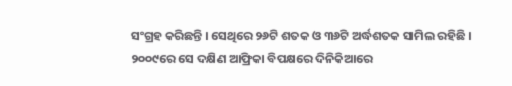ସଂଗ୍ରହ କରିଛନ୍ତି । ସେଥିରେ ୨୬ଟି ଶତକ ଓ ୩୬ଟି ଅର୍ଦ୍ଧଶତକ ସାମିଲ ରହିଛି । ୨୦୦୯ରେ ସେ ଦକ୍ଷିଣ ଆଫ୍ରିକା ବିପକ୍ଷରେ ଦିନିକିଆରେ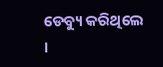ଡେବ୍ୟୁ କରିଥିଲେ ।